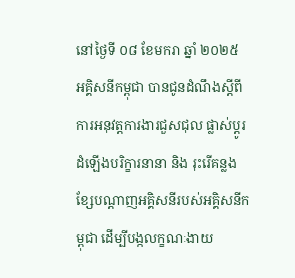នៅថ្ងៃទី ០៨ ខែមករា ឆ្នាំ ២០២៥ អគ្គិសនីកម្ពុជា បានជូនដំណឹងស្ដីពីការអនុវត្តការងារជួសជុល ផ្លាស់ប្ដូរដំឡើងបរិក្ខារនានា និង រុះរើគន្លងខ្សែបណ្ដាញអគ្គិសនីរបស់អគ្គិសនីកម្ពុជា ដើម្បីបង្កលក្ខណៈងាយ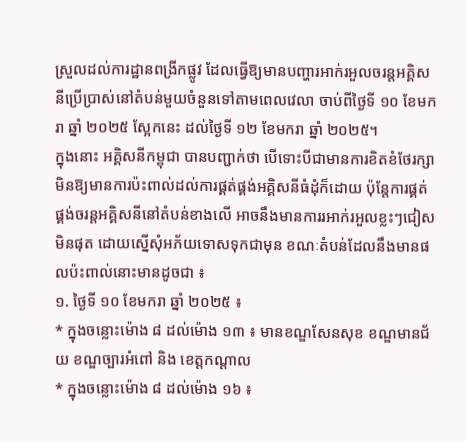ស្រួលដល់ការដ្ឋានពង្រីកផ្លូវ ដែលធ្វើឱ្យមានបញ្ហារអាក់រអួលចរន្តអគ្គិសនីប្រើប្រាស់នៅតំបន់មួយចំនួនទៅតាមពេលវេលា ចាប់ពីថ្ងៃទី ១០ ខែមករា ឆ្នាំ ២០២៥ ស្អែកនេះ ដល់ថ្ងៃទី ១២ ខែមករា ឆ្នាំ ២០២៥។
ក្នុងនោះ អគ្គិសនីកម្ពុជា បានបញ្ជាក់ថា បើទោះបីជាមានការខិតខំថែរក្សាមិនឱ្យមានការប៉ះពាល់ដល់ការផ្គត់ផ្គង់អគ្គិសនីធំដុំក៏ដោយ ប៉ុន្តែការផ្គត់ផ្គង់ចរន្តអគ្គិសនីនៅតំបន់ខាងលើ អាចនឹងមានការរអាក់រអួលខ្លះៗជៀសមិនផុត ដោយស្នើសុំអភ័យទោសទុកជាមុន ខណៈតំបន់ដែលនឹងមានផលប៉ះពាល់នោះមានដូចជា ៖
១. ថ្ងៃទី ១០ ខែមករា ឆ្នាំ ២០២៥ ៖
* ក្នុងចន្លោះម៉ោង ៨ ដល់ម៉ោង ១៣ ៖ មានខណ្ឌសែនសុខ ខណ្ឌមានជ័យ ខណ្ឌច្បារអំពៅ និង ខេត្តកណ្ដាល
* ក្នុងចន្លោះម៉ោង ៨ ដល់ម៉ោង ១៦ ៖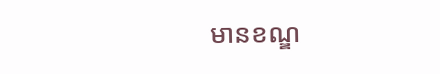មានខណ្ឌ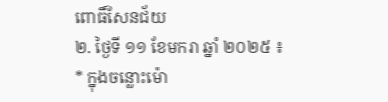ពោធិ៍សែនជ័យ
២. ថ្ងៃទី ១១ ខែមករា ឆ្នាំ ២០២៥ ៖
* ក្នុងចន្លោះម៉ោ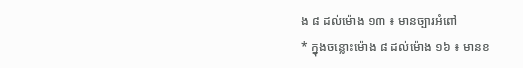ង ៨ ដល់ម៉ោង ១៣ ៖ មានច្បារអំពៅ
* ក្នុងចន្លោះម៉ោង ៨ ដល់ម៉ោង ១៦ ៖ មានខ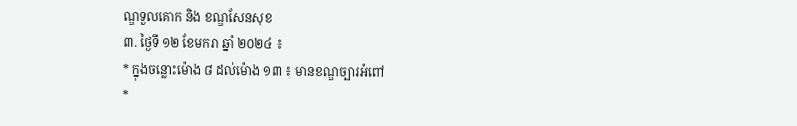ណ្ឌទួលគោក និង ខណ្ឌសែនសុខ
៣. ថ្ងៃទី ១២ ខែមករា ឆ្នាំ ២០២៤ ៖
* ក្នុងចន្លោះម៉ោង ៨ ដល់ម៉ោង ១៣ ៖ មានខណ្ឌច្បារអំពៅ
*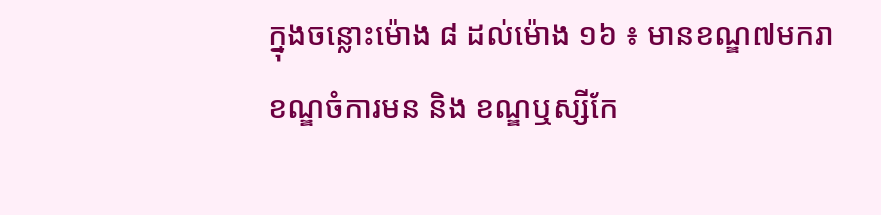ក្នុងចន្លោះម៉ោង ៨ ដល់ម៉ោង ១៦ ៖ មានខណ្ឌ៧មករា ខណ្ឌចំការមន និង ខណ្ឌឬស្សីកែ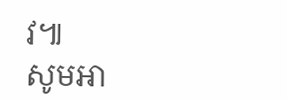វ៕
សូមអា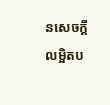នសេចក្ដីលម្អិតប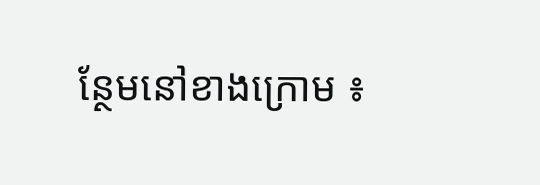ន្ថែមនៅខាងក្រោម ៖